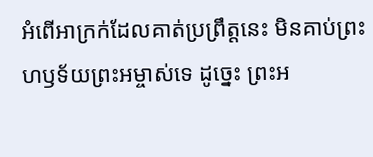អំពើអាក្រក់ដែលគាត់ប្រព្រឹត្តនេះ មិនគាប់ព្រះហឫទ័យព្រះអម្ចាស់ទេ ដូច្នេះ ព្រះអ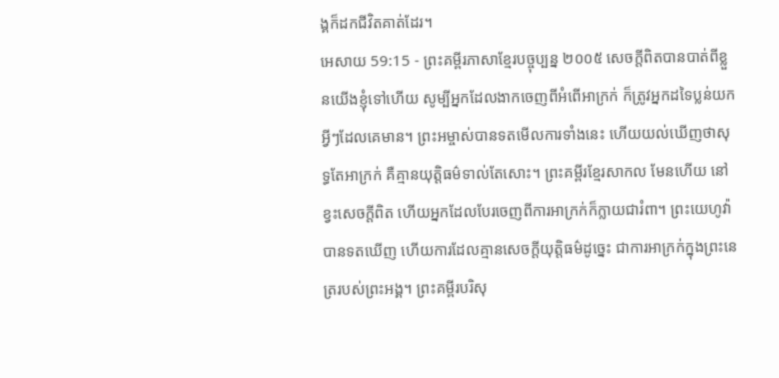ង្គក៏ដកជីវិតគាត់ដែរ។
អេសាយ 59:15 - ព្រះគម្ពីរភាសាខ្មែរបច្ចុប្បន្ន ២០០៥ សេចក្ដីពិតបានបាត់ពីខ្លួនយើងខ្ញុំទៅហើយ សូម្បីអ្នកដែលងាកចេញពីអំពើអាក្រក់ ក៏ត្រូវអ្នកដទៃប្លន់យកអ្វីៗដែលគេមាន។ ព្រះអម្ចាស់បានទតមើលការទាំងនេះ ហើយយល់ឃើញថាសុទ្ធតែអាក្រក់ គឺគ្មានយុត្តិធម៌ទាល់តែសោះ។ ព្រះគម្ពីរខ្មែរសាកល មែនហើយ នៅខ្វះសេចក្ដីពិត ហើយអ្នកដែលបែរចេញពីការអាក្រក់ក៏ក្លាយជារំពា។ ព្រះយេហូវ៉ាបានទតឃើញ ហើយការដែលគ្មានសេចក្ដីយុត្តិធម៌ដូច្នេះ ជាការអាក្រក់ក្នុងព្រះនេត្ររបស់ព្រះអង្គ។ ព្រះគម្ពីរបរិសុ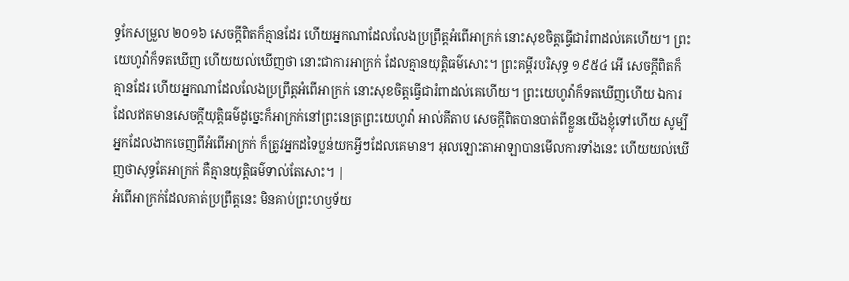ទ្ធកែសម្រួល ២០១៦ សេចក្ដីពិតក៏គ្មានដែរ ហើយអ្នកណាដែលលែងប្រព្រឹត្តអំពើអាក្រក់ នោះសុខចិត្តធ្វើជារំពាដល់គេហើយ។ ព្រះយេហូវ៉ាក៏ទតឃើញ ហើយយល់ឃើញថា នោះជាការអាក្រក់ ដែលគ្មានយុត្តិធម៌សោះ។ ព្រះគម្ពីរបរិសុទ្ធ ១៩៥៤ អើ សេចក្ដីពិតក៏គ្មានដែរ ហើយអ្នកណាដែលលែងប្រព្រឹត្តអំពើអាក្រក់ នោះសុខចិត្តធ្វើជារំពាដល់គេហើយ។ ព្រះយេហូវ៉ាក៏ទតឃើញហើយ ឯការដែលឥតមានសេចក្ដីយុត្តិធម៌ដូច្នេះក៏អាក្រក់នៅព្រះនេត្រព្រះយេហូវ៉ា អាល់គីតាប សេចក្ដីពិតបានបាត់ពីខ្លួនយើងខ្ញុំទៅហើយ សូម្បីអ្នកដែលងាកចេញពីអំពើអាក្រក់ ក៏ត្រូវអ្នកដទៃប្លន់យកអ្វីៗដែលគេមាន។ អុលឡោះតាអាឡាបានមើលការទាំងនេះ ហើយយល់ឃើញថាសុទ្ធតែអាក្រក់ គឺគ្មានយុត្តិធម៌ទាល់តែសោះ។ |
អំពើអាក្រក់ដែលគាត់ប្រព្រឹត្តនេះ មិនគាប់ព្រះហឫទ័យ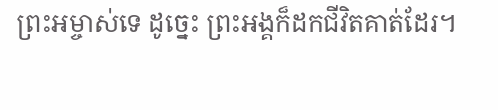ព្រះអម្ចាស់ទេ ដូច្នេះ ព្រះអង្គក៏ដកជីវិតគាត់ដែរ។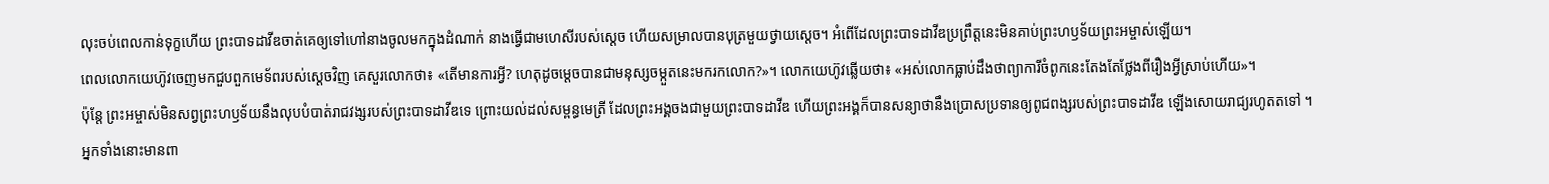លុះចប់ពេលកាន់ទុក្ខហើយ ព្រះបាទដាវីឌចាត់គេឲ្យទៅហៅនាងចូលមកក្នុងដំណាក់ នាងធ្វើជាមហេសីរបស់ស្ដេច ហើយសម្រាលបានបុត្រមួយថ្វាយស្ដេច។ អំពើដែលព្រះបាទដាវីឌប្រព្រឹត្តនេះមិនគាប់ព្រះហឫទ័យព្រះអម្ចាស់ឡើយ។
ពេលលោកយេហ៊ូវចេញមកជួបពួកមេទ័ពរបស់ស្ដេចវិញ គេសួរលោកថា៖ «តើមានការអ្វី? ហេតុដូចម្ដេចបានជាមនុស្សចម្កួតនេះមករកលោក?»។ លោកយេហ៊ូវឆ្លើយថា៖ «អស់លោកធ្លាប់ដឹងថាព្យាការីចំពូកនេះតែងតែថ្លែងពីរឿងអ្វីស្រាប់ហើយ»។
ប៉ុន្តែ ព្រះអម្ចាស់មិនសព្វព្រះហឫទ័យនឹងលុបបំបាត់រាជវង្សរបស់ព្រះបាទដាវីឌទេ ព្រោះយល់ដល់សម្ពន្ធមេត្រី ដែលព្រះអង្គចងជាមួយព្រះបាទដាវីឌ ហើយព្រះអង្គក៏បានសន្យាថានឹងប្រោសប្រទានឲ្យពូជពង្សរបស់ព្រះបាទដាវីឌ ឡើងសោយរាជ្យរហូតតទៅ ។
អ្នកទាំងនោះមានពា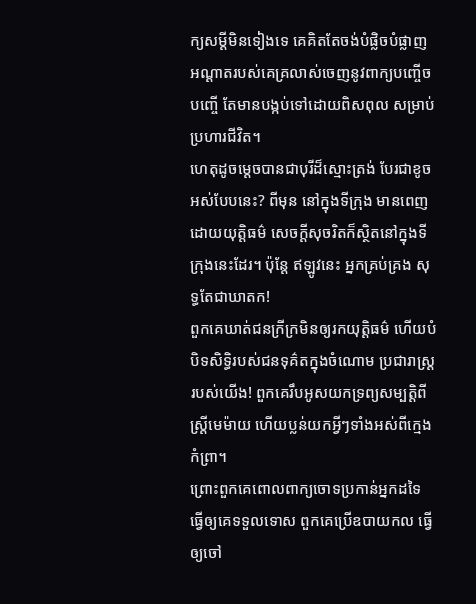ក្យសម្ដីមិនទៀងទេ គេគិតតែចង់បំផ្លិចបំផ្លាញ អណ្ដាតរបស់គេគ្រលាស់ចេញនូវពាក្យបញ្ចើចបញ្ចើ តែមានបង្កប់ទៅដោយពិសពុល សម្រាប់ប្រហារជីវិត។
ហេតុដូចម្ដេចបានជាបុរីដ៏ស្មោះត្រង់ បែរជាខូច អស់បែបនេះ? ពីមុន នៅក្នុងទីក្រុង មានពេញដោយយុត្តិធម៌ សេចក្ដីសុចរិតក៏ស្ថិតនៅក្នុងទីក្រុងនេះដែរ។ ប៉ុន្តែ ឥឡូវនេះ អ្នកគ្រប់គ្រង សុទ្ធតែជាឃាតក!
ពួកគេឃាត់ជនក្រីក្រមិនឲ្យរកយុត្តិធម៌ ហើយបំបិទសិទ្ធិរបស់ជនទុគ៌តក្នុងចំណោម ប្រជារាស្ត្ររបស់យើង! ពួកគេរឹបអូសយកទ្រព្យសម្បត្តិពីស្ត្រីមេម៉ាយ ហើយប្លន់យកអ្វីៗទាំងអស់ពីក្មេងកំព្រា។
ព្រោះពួកគេពោលពាក្យចោទប្រកាន់អ្នកដទៃ ធ្វើឲ្យគេទទួលទោស ពួកគេប្រើឧបាយកល ធ្វើឲ្យចៅ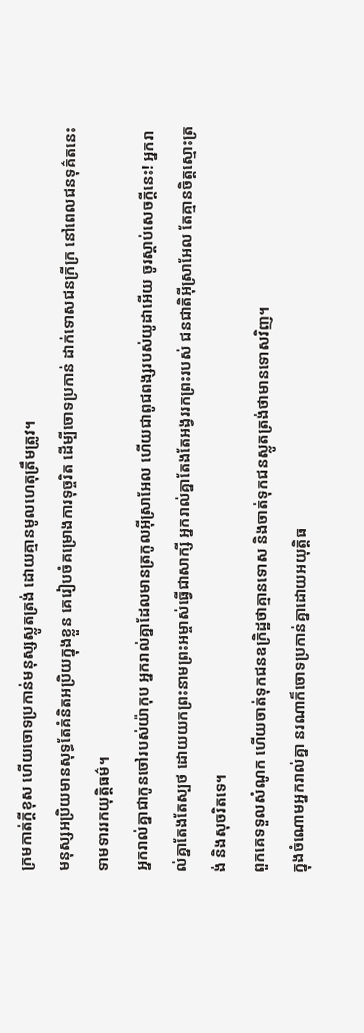ក្រមកាត់ក្ដីខុស ហើយចោទប្រកាន់មនុស្សស្លូតត្រង់ ដោយគ្មានមូលហេតុត្រឹមត្រូវ។
មនុស្សអប្រិយមានសុទ្ធតែគំនិតអប្រិយក្នុងខ្លួន គេរៀបចំគម្រោងការទុច្ចរិត ដើម្បីចោទប្រកាន់ ដាក់ទោសជនក្រីក្រ នៅពេលជនទុគ៌តនេះទាមទាររកយុត្តិធម៌។
អ្នករាល់គ្នាជាកូនចៅរបស់យ៉ាកុប អ្នករាល់គ្នាដែលមានត្រកូលអ៊ីស្រាអែល ហើយជាពូជពង្សរបស់យូដាអើយ ចូរស្ដាប់សេចក្ដីនេះ! អ្នករាល់គ្នាតែងតែស្បថ ដោយយកព្រះនាមព្រះអម្ចាស់ធ្វើជាសាក្សី អ្នករាល់គ្នាតែងតែអង្វររកព្រះរបស់ ជនជាតិអ៊ីស្រាអែល តែគ្មានចិត្តស្មោះត្រង់ និងសុចរិតទេ។
ពួកគេទទួលសំណូក ហើយចាត់ទុកជនឧក្រិដ្ឋថាគ្មានទោស និងចាត់ទុកជនស្លូតត្រង់ថាមានទោសវិញ។
ក្នុងចំណោមអ្នករាល់គ្នា នរណាក៏ចោទប្រកាន់គ្នាដោយអយុត្តិធ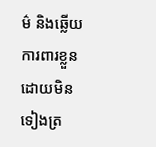ម៌ និងឆ្លើយការពារខ្លួនដោយមិនទៀងត្រ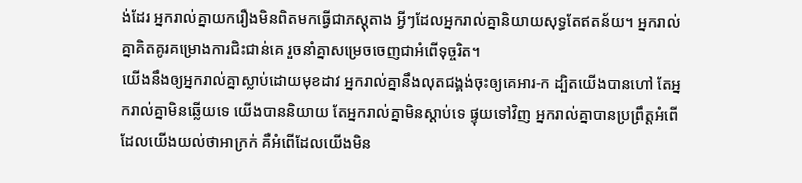ង់ដែរ អ្នករាល់គ្នាយករឿងមិនពិតមកធ្វើជាភស្ដុតាង អ្វីៗដែលអ្នករាល់គ្នានិយាយសុទ្ធតែឥតន័យ។ អ្នករាល់គ្នាគិតគូរគម្រោងការជិះជាន់គេ រួចនាំគ្នាសម្រេចចេញជាអំពើទុច្ចរិត។
យើងនឹងឲ្យអ្នករាល់គ្នាស្លាប់ដោយមុខដាវ អ្នករាល់គ្នានឹងលុតជង្គង់ចុះឲ្យគេអារ-ក ដ្បិតយើងបានហៅ តែអ្នករាល់គ្នាមិនឆ្លើយទេ យើងបាននិយាយ តែអ្នករាល់គ្នាមិនស្ដាប់ទេ ផ្ទុយទៅវិញ អ្នករាល់គ្នាបានប្រព្រឹត្តអំពើ ដែលយើងយល់ថាអាក្រក់ គឺអំពើដែលយើងមិន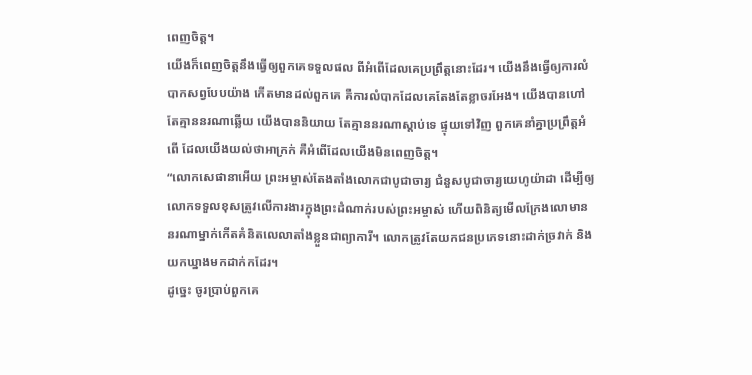ពេញចិត្ត។
យើងក៏ពេញចិត្តនឹងធ្វើឲ្យពួកគេទទួលផល ពីអំពើដែលគេប្រព្រឹត្តនោះដែរ។ យើងនឹងធ្វើឲ្យការលំបាកសព្វបែបយ៉ាង កើតមានដល់ពួកគេ គឺការលំបាកដែលគេតែងតែខ្លាចរអែង។ យើងបានហៅ តែគ្មាននរណាឆ្លើយ យើងបាននិយាយ តែគ្មាននរណាស្ដាប់ទេ ផ្ទុយទៅវិញ ពួកគេនាំគ្នាប្រព្រឹត្តអំពើ ដែលយើងយល់ថាអាក្រក់ គឺអំពើដែលយើងមិនពេញចិត្ត។
“លោកសេផានាអើយ ព្រះអម្ចាស់តែងតាំងលោកជាបូជាចារ្យ ជំនួសបូជាចារ្យយេហូយ៉ាដា ដើម្បីឲ្យលោកទទួលខុសត្រូវលើការងារក្នុងព្រះដំណាក់របស់ព្រះអម្ចាស់ ហើយពិនិត្យមើលក្រែងលោមាននរណាម្នាក់កើតគំនិតលេលាតាំងខ្លួនជាព្យាការី។ លោកត្រូវតែយកជនប្រភេទនោះដាក់ច្រវាក់ និងយកឃ្នាងមកដាក់កដែរ។
ដូច្នេះ ចូរប្រាប់ពួកគេ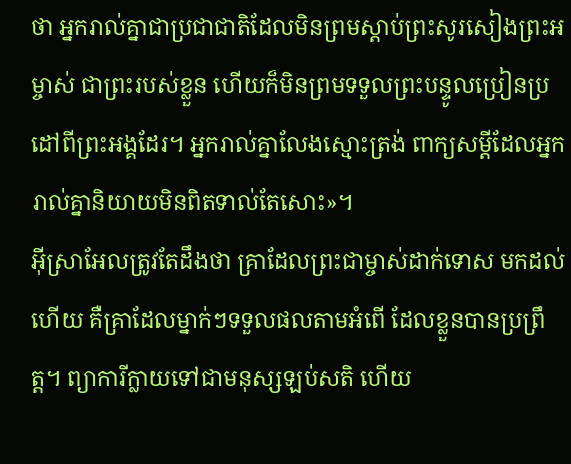ថា អ្នករាល់គ្នាជាប្រជាជាតិដែលមិនព្រមស្ដាប់ព្រះសូរសៀងព្រះអម្ចាស់ ជាព្រះរបស់ខ្លួន ហើយក៏មិនព្រមទទួលព្រះបន្ទូលប្រៀនប្រដៅពីព្រះអង្គដែរ។ អ្នករាល់គ្នាលែងស្មោះត្រង់ ពាក្យសម្ដីដែលអ្នករាល់គ្នានិយាយមិនពិតទាល់តែសោះ»។
អ៊ីស្រាអែលត្រូវតែដឹងថា គ្រាដែលព្រះជាម្ចាស់ដាក់ទោស មកដល់ហើយ គឺគ្រាដែលម្នាក់ៗទទួលផលតាមអំពើ ដែលខ្លួនបានប្រព្រឹត្ត។ ព្យាការីក្លាយទៅជាមនុស្សឡប់សតិ ហើយ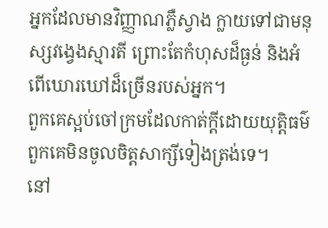អ្នកដែលមានវិញ្ញាណភ្លឺស្វាង ក្លាយទៅជាមនុស្សវង្វេងស្មារតី ព្រោះតែកំហុសដ៏ធ្ងន់ និងអំពើឃោរឃៅដ៏ច្រើនរបស់អ្នក។
ពួកគេស្អប់ចៅក្រមដែលកាត់ក្ដីដោយយុត្តិធម៌ ពួកគេមិនចូលចិត្តសាក្សីទៀងត្រង់ទេ។
នៅ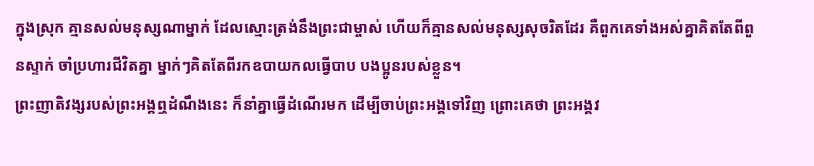ក្នុងស្រុក គ្មានសល់មនុស្សណាម្នាក់ ដែលស្មោះត្រង់នឹងព្រះជាម្ចាស់ ហើយក៏គ្មានសល់មនុស្សសុចរិតដែរ គឺពួកគេទាំងអស់គ្នាគិតតែពីពួនស្ទាក់ ចាំប្រហារជីវិតគ្នា ម្នាក់ៗគិតតែពីរកឧបាយកលធ្វើបាប បងប្អូនរបស់ខ្លួន។
ព្រះញាតិវង្សរបស់ព្រះអង្គឮដំណឹងនេះ ក៏នាំគ្នាធ្វើដំណើរមក ដើម្បីចាប់ព្រះអង្គទៅវិញ ព្រោះគេថា ព្រះអង្គវ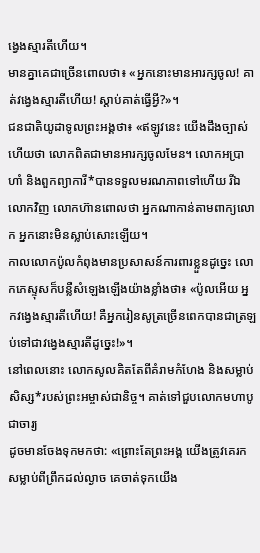ង្វេងស្មារតីហើយ។
មានគ្នាគេជាច្រើនពោលថា៖ «អ្នកនោះមានអារក្សចូល! គាត់វង្វេងស្មារតីហើយ! ស្ដាប់គាត់ធ្វើអ្វី?»។
ជនជាតិយូដាទូលព្រះអង្គថា៖ «ឥឡូវនេះ យើងដឹងច្បាស់ហើយថា លោកពិតជាមានអារក្សចូលមែន។ លោកអប្រាហាំ និងពួកព្យាការី*បានទទួលមរណភាពទៅហើយ រីឯលោកវិញ លោកហ៊ានពោលថា អ្នកណាកាន់តាមពាក្យលោក អ្នកនោះមិនស្លាប់សោះឡើយ។
កាលលោកប៉ូលកំពុងមានប្រសាសន៍ការពារខ្លួនដូច្នេះ លោកភេស្ទុសក៏បន្លឺសំឡេងឡើងយ៉ាងខ្លាំងថា៖ «ប៉ូលអើយ អ្នកវង្វេងស្មារតីហើយ! គឺអ្នករៀនសូត្រច្រើនពេកបានជាត្រឡប់ទៅជាវង្វេងស្មារតីដូច្នេះ!»។
នៅពេលនោះ លោកសូលគិតតែពីគំរាមកំហែង និងសម្លាប់សិស្ស*របស់ព្រះអម្ចាស់ជានិច្ច។ គាត់ទៅជួបលោកមហាបូជាចារ្យ
ដូចមានចែងទុកមកថា: «ព្រោះតែព្រះអង្គ យើងត្រូវគេរកសម្លាប់ពីព្រឹកដល់ល្ងាច គេចាត់ទុកយើង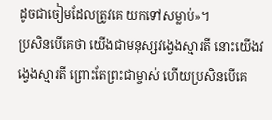ដូចជាចៀមដែលត្រូវគេ យកទៅសម្លាប់»។
ប្រសិនបើគេថា យើងជាមនុស្សវង្វេងស្មារតី នោះយើងវង្វេងស្មារតី ព្រោះតែព្រះជាម្ចាស់ ហើយប្រសិនបើគេ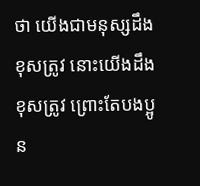ថា យើងជាមនុស្សដឹងខុសត្រូវ នោះយើងដឹងខុសត្រូវ ព្រោះតែបងប្អូន